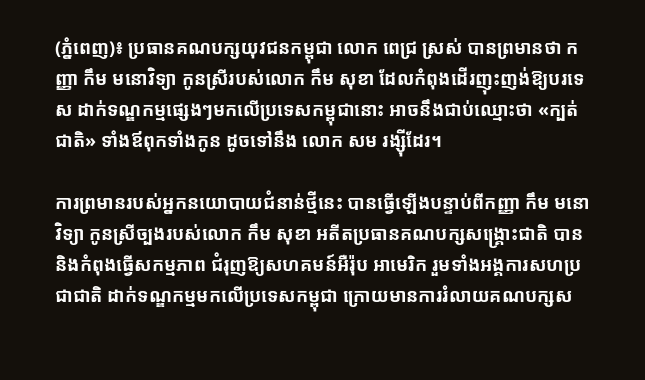(ភ្នំពេញ)៖ ប្រធានគណបក្សយុវជនកម្ពុជា លោក ពេជ្រ ស្រស់ បានព្រមានថា កញ្ញា កឹម មនោវិទ្យា កូនស្រីរបស់លោក កឹម សុខា ដែលកំពុងដើរញុះញង់ឱ្យបរទេស ដាក់ទណ្ឌកម្មផ្សេងៗមកលើប្រទេសកម្ពុជានោះ អាចនឹងជាប់ឈ្មោះថា «ក្បត់ជាតិ» ទាំងឪពុកទាំងកូន ដូចទៅនឹង លោក សម រង្ស៊ីដែរ។

ការព្រមានរបស់អ្នកនយោបាយជំនាន់ថ្មីនេះ បានធ្វើឡើងបន្ទាប់ពីកញ្ញា កឹម មនោវិទ្យា កូនស្រីច្បងរបស់លោក កឹម សុខា អតីតប្រធានគណបក្សសង្រ្គោះជាតិ បាននិងកំពុងធ្វើសកម្មភាព ជំរុញឱ្យសហគមន៍អឺរ៉ុប អាមេរិក រួមទាំងអង្គការសហប្រជាជាតិ ដាក់ទណ្ឌកម្មមកលើប្រទេសកម្ពុជា ក្រោយមានការរំលាយគណបក្សស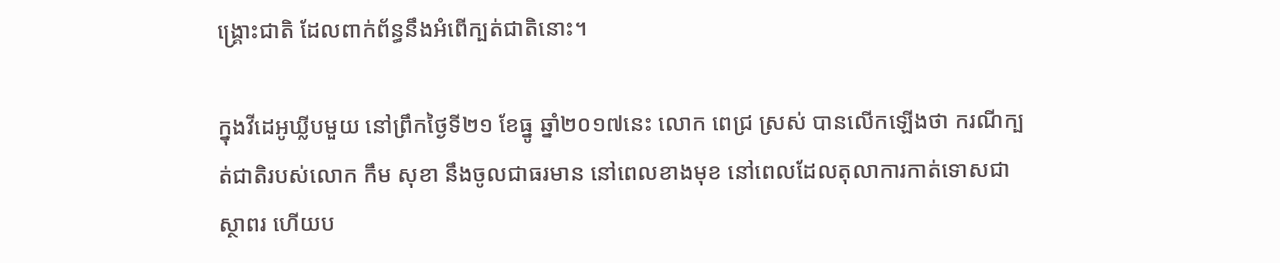ង្រ្គោះជាតិ ដែលពាក់ព័ន្ធនឹងអំពើក្បត់ជាតិនោះ។

ក្នុងវីដេអូឃ្លីបមួយ នៅព្រឹកថ្ងៃទី២១ ខែធ្នូ ឆ្នាំ២០១៧នេះ លោក ពេជ្រ ស្រស់ បានលើកឡើងថា ករណីក្បត់ជាតិរបស់លោក កឹម សុខា នឹងចូលជាធរមាន នៅពេលខាងមុខ នៅពេលដែលតុលាការកាត់ទោសជាស្ថាពរ ហើយប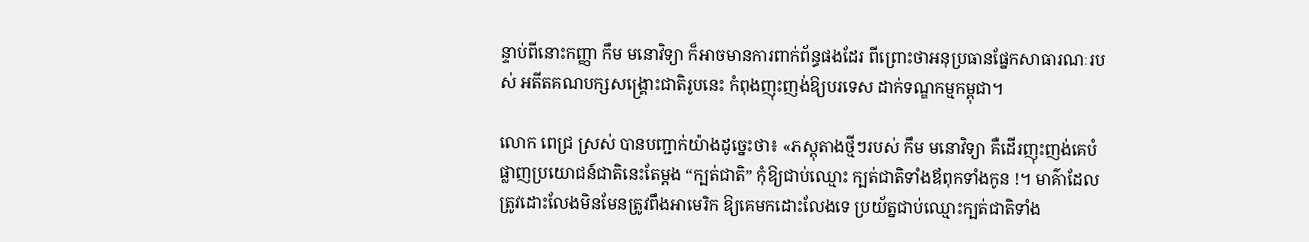ន្ទាប់ពីនោះកញ្ញា កឹម មនោវិទ្យា ក៏អាចមានការពាក់ព័ន្ធផងដែរ ពីព្រោះថាអនុប្រធានផ្នែកសាធារណៈរបស់ អតីតគណបក្សសង្រ្គោះជាតិរូបនេះ កំពុងញុះញង់ឱ្យបរទេស ដាក់ទណ្ឌកម្មកម្ពុជា។

លោក ពេជ្រ ស្រស់ បានបញ្ជាក់យ៉ាងដូច្នេះថា៖ «ភស្តុតាងថ្មីៗរបស់ កឹម មនោវិទ្យា គឺដើរញុះញង់គេបំផ្លាញប្រយោជន៍ជាតិនេះតែម្តង “ក្បត់ជាតិ” កុំឱ្យជាប់ឈ្មោះ ក្បត់ជាតិទាំងឪពុកទាំងកូន !។ មាគ៌ាដែលត្រូវដោះលែងមិនមែនត្រូវពឹងអាមេរិក ឱ្យគេមកដោះលែងទេ ប្រយ័ត្នជាប់ឈ្មោះក្បត់ជាតិទាំង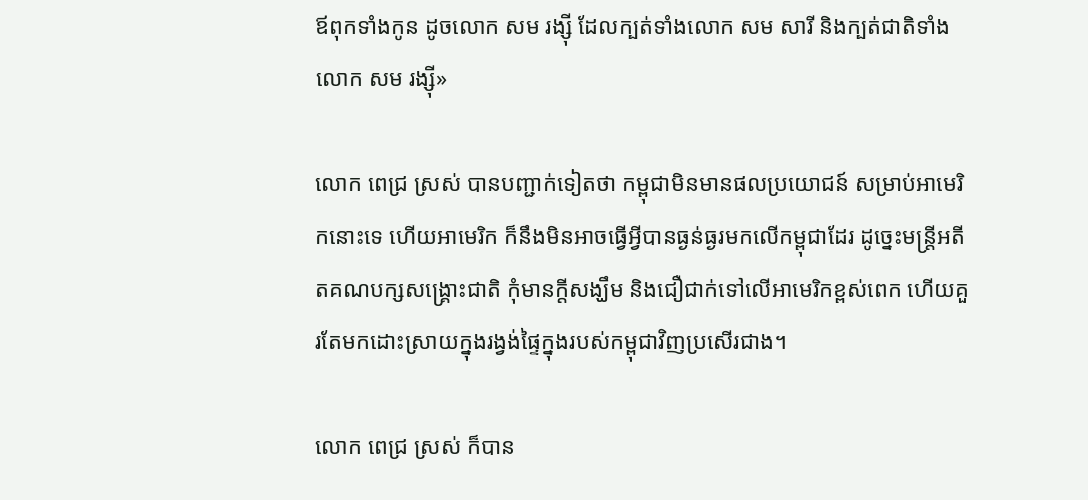ឪពុកទាំងកូន ដូចលោក សម រង្ស៊ី ដែលក្បត់ទាំងលោក សម សារី និងក្បត់ជាតិទាំង លោក សម រង្ស៊ី»

លោក ពេជ្រ ស្រស់ បានបញ្ជាក់ទៀតថា កម្ពុជាមិនមានផលប្រយោជន៍ សម្រាប់អាមេរិកនោះទេ ហើយអាមេរិក ក៏នឹងមិនអាចធ្វើអ្វីបានធ្ងន់ធ្ងរមកលើកម្ពុជាដែរ ដូច្នេះមន្រ្តីអតីតគណបក្សសង្រ្គោះជាតិ កុំមានក្តីសង្ឃឹម និងជឿជាក់ទៅលើអាមេរិកខ្ពស់ពេក ហើយគួរតែមកដោះស្រាយក្នុងរង្វង់ផ្ទៃក្នុងរបស់កម្ពុជាវិញប្រសើរជាង។

លោក ពេជ្រ ស្រស់ ក៏បាន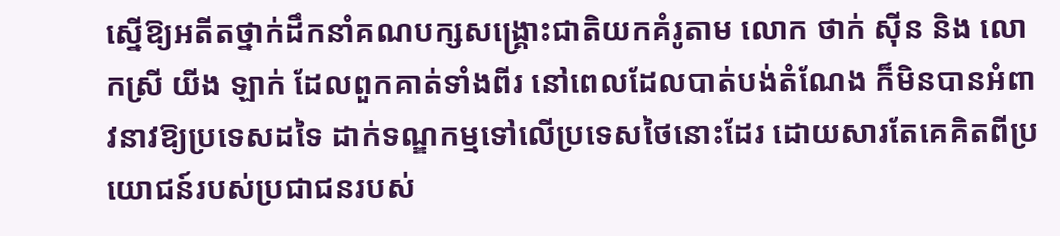ស្នើឱ្យអតីតថ្នាក់ដឹកនាំគណបក្សសង្រ្គោះជាតិយកគំរូតាម លោក ថាក់ ស៊ីន និង លោកស្រី យីង ឡាក់ ដែលពួកគាត់ទាំងពីរ នៅពេលដែលបាត់បង់តំណែង ក៏មិនបានអំពាវនាវឱ្យប្រទេសដទៃ ដាក់ទណ្ឌកម្មទៅលើប្រទេសថៃនោះដែរ ដោយសារតែគេគិតពីប្រយោជន៍របស់ប្រជាជនរបស់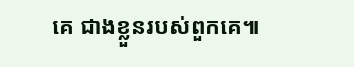គេ ជាងខ្លួនរបស់ពួកគេ៕